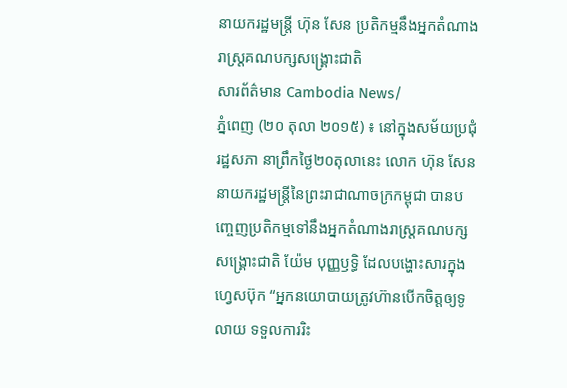នាយករដ្ឋមន្ត្រី ហ៊ុន សែន ប្រតិកម្មនឹងអ្នកតំណាងរាស្ត្រគណបក្សសង្គ្រោះជាតិ
សារព័ត៌មាន Cambodia News/
ភ្នំពេញ (២០ តុលា ២០១៥) ៖ នៅក្នុងសម័យប្រជុំរដ្ឋសភា នាព្រឹកថ្ងៃ២០តុលានេះ លោក ហ៊ុន សែន នាយករដ្ឋមន្ត្រីនៃព្រះរាជាណាចក្រកម្ពុជា បានបញ្ចេញប្រតិកម្មទៅនឹងអ្នកតំណាងរាស្ត្រគណបក្សសង្គ្រោះជាតិ យ៉ែម បុញ្ញឫទ្ធិ ដែលបង្ហោះសារក្នុងហ្វេសប៊ុក “អ្នកនយោបាយត្រូវហ៊ានបើកចិត្តឲ្យទូលាយ ទទួលការរិះ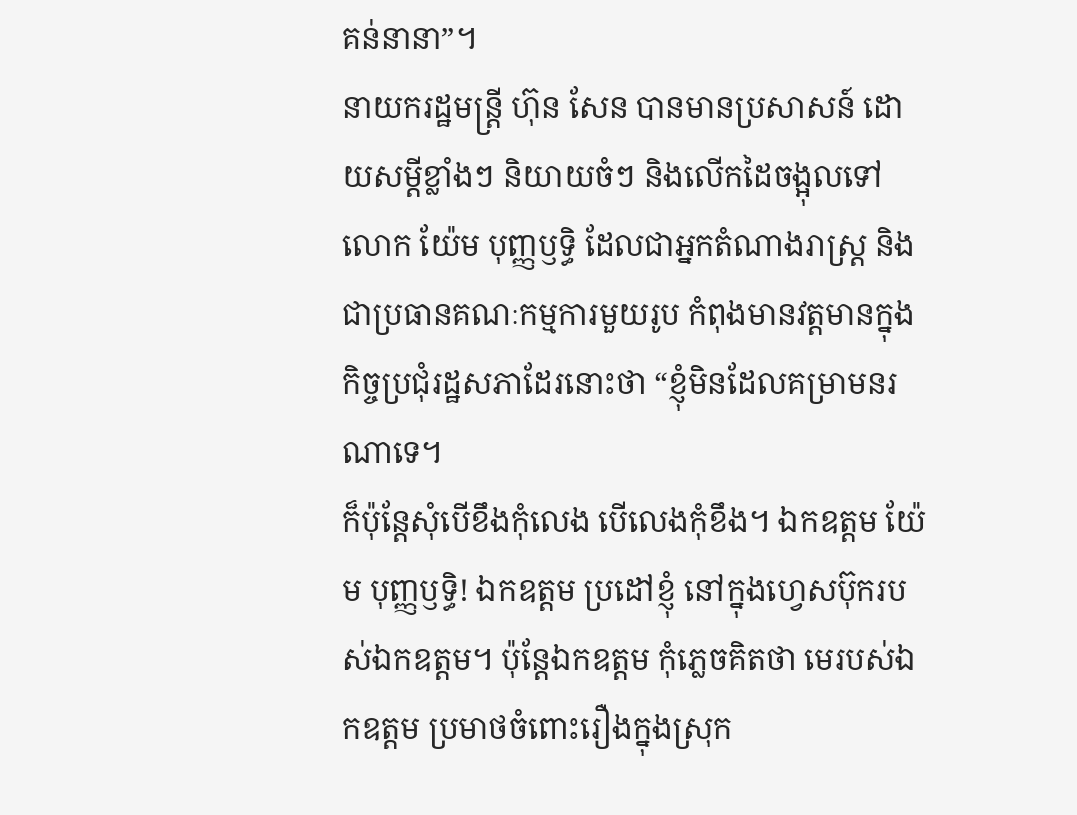គន់នានា”។
នាយករដ្ឋមន្ត្រី ហ៊ុន សែន បានមានប្រសាសន៍ ដោយសម្តីខ្លាំងៗ និយាយចំៗ និងលើកដៃចង្អុលទៅលោក យ៉ែម បុញ្ញឫទ្ធិ ដែលជាអ្នកតំណាងរាស្ត្រ និងជាប្រធានគណៈកម្មការមួយរូប កំពុងមានវត្តមានក្នុងកិច្ចប្រជុំរដ្ឋសភាដែរនោះថា “ខ្ញុំមិនដែលគម្រាមនរណាទេ។
ក៏ប៉ុន្តែសុំបើខឹងកុំលេង បើលេងកុំខឹង។ ឯកឧត្តម យ៉ែម បុញ្ញឫទ្ធិ! ឯកឧត្តម ប្រដៅខ្ញុំ នៅក្នុងហ្វេសប៊ុករបស់ឯកឧត្តម។ ប៉ុន្តែឯកឧត្តម កុំភ្លេចគិតថា មេរបស់ឯកឧត្តម ប្រមាថចំពោះរឿងក្នុងស្រុក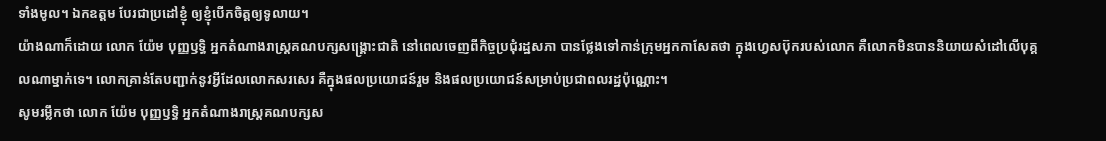ទាំងមូល។ ឯកឧត្តម បែរជាប្រដៅខ្ញុំ ឲ្យខ្ញុំបើកចិត្តឲ្យទូលាយ។
យ៉ាងណាក៏ដោយ លោក យ៉ែម បុញ្ញឫទ្ធិ អ្នកតំណាងរាស្ត្រគណបក្សសង្គ្រោះជាតិ នៅពេលចេញពីកិច្ចប្រជុំរដ្ឋសភា បានថ្លែងទៅកាន់ក្រុមអ្នកកាសែតថា ក្នុងហ្វេសប៊ុករបស់លោក គឺលោកមិនបាននិយាយសំដៅលើបុគ្គលណាម្នាក់ទេ។ លោកគ្រាន់តែបញ្ជាក់នូវអ្វីដែលលោកសរសេរ គឺក្នុងផលប្រយោជន៍រួម និងផលប្រយោជន៍សម្រាប់ប្រជាពលរដ្ឋប៉ុណ្ណោះ។
សូមរម្លឹកថា លោក យ៉ែម បុញ្ញឫទ្ធិ អ្នកតំណាងរាស្ត្រគណបក្សស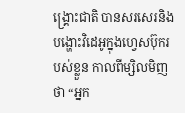ង្គ្រោះជាតិ បានសរសេរនិងបង្ហោះវិដេអូក្នុងហ្វេសប៊ុករបស់ខ្លួន កាលពីម្សិលមិញថា “អ្នក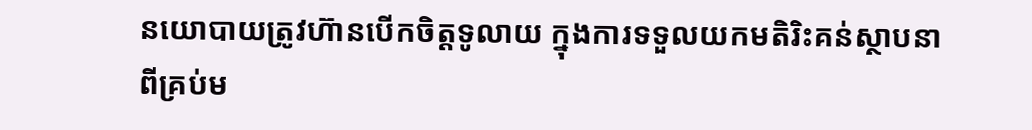នយោបាយត្រូវហ៊ានបើកចិត្តទូលាយ ក្នុងការទទួលយកមតិរិះគន់ស្ថាបនា ពីគ្រប់ម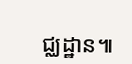ជ្ឈដ្ឋាន៕